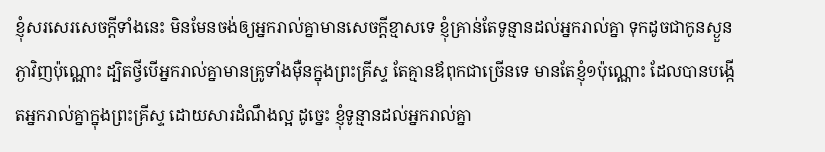ខ្ញុំសរសេរសេចក្ដីទាំងនេះ មិនមែនចង់ឲ្យអ្នករាល់គ្នាមានសេចក្ដីខ្មាសទេ ខ្ញុំគ្រាន់តែទូន្មានដល់អ្នករាល់គ្នា ទុកដូចជាកូនស្ងួនភ្ងាវិញប៉ុណ្ណោះ ដ្បិតថ្វីបើអ្នករាល់គ្នាមានគ្រូទាំងម៉ឺនក្នុងព្រះគ្រីស្ទ តែគ្មានឪពុកជាច្រើនទេ មានតែខ្ញុំ១ប៉ុណ្ណោះ ដែលបានបង្កើតអ្នករាល់គ្នាក្នុងព្រះគ្រីស្ទ ដោយសារដំណឹងល្អ ដូច្នេះ ខ្ញុំទូន្មានដល់អ្នករាល់គ្នា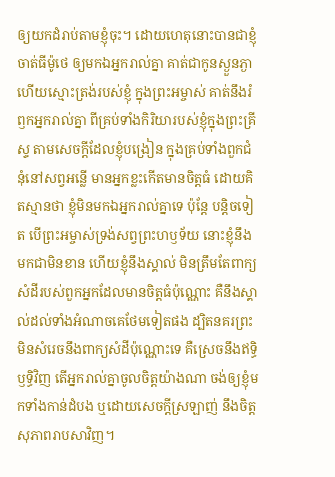ឲ្យយកដំរាប់តាមខ្ញុំចុះ។ ដោយហេតុនោះបានជាខ្ញុំចាត់ធីម៉ូថេ ឲ្យមកឯអ្នករាល់គ្នា គាត់ជាកូនស្ងួនភ្ងា ហើយស្មោះត្រង់របស់ខ្ញុំ ក្នុងព្រះអម្ចាស់ គាត់នឹងរំឭកអ្នករាល់គ្នា ពីគ្រប់ទាំងកិរិយារបស់ខ្ញុំក្នុងព្រះគ្រីស្ទ តាមសេចក្ដីដែលខ្ញុំបង្រៀន ក្នុងគ្រប់ទាំងពួកជំនុំនៅសព្វអន្លើ មានអ្នកខ្លះកើតមានចិត្តធំ ដោយគិតស្មានថា ខ្ញុំមិនមកឯអ្នករាល់គ្នាទេ ប៉ុន្តែ បន្តិចទៀត បើព្រះអម្ចាស់ទ្រង់សព្វព្រះហឫទ័យ នោះខ្ញុំនឹងមកជាមិនខាន ហើយខ្ញុំនឹងស្គាល់ មិនត្រឹមតែពាក្យសំដីរបស់ពួកអ្នកដែលមានចិត្តធំប៉ុណ្ណោះ គឺនឹងស្គាល់ដល់ទាំងអំណាចគេថែមទៀតផង ដ្បិតនគរព្រះមិនសំរេចនឹងពាក្យសំដីប៉ុណ្ណោះទេ គឺស្រេចនឹងឥទ្ធិឫទ្ធិវិញ តើអ្នករាល់គ្នាចូលចិត្តយ៉ាងណា ចង់ឲ្យខ្ញុំមកទាំងកាន់ដំបង ឬដោយសេចក្ដីស្រឡាញ់ នឹងចិត្តសុភាពរាបសាវិញ។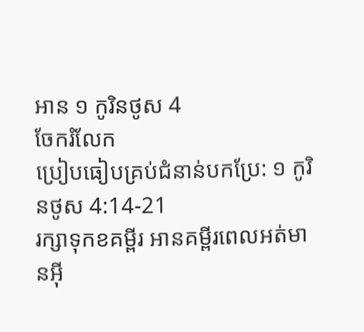អាន ១ កូរិនថូស 4
ចែករំលែក
ប្រៀបធៀបគ្រប់ជំនាន់បកប្រែ: ១ កូរិនថូស 4:14-21
រក្សាទុកខគម្ពីរ អានគម្ពីរពេលអត់មានអ៊ី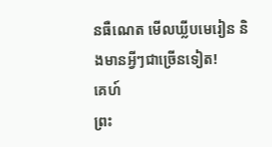នធឺណេត មើលឃ្លីបមេរៀន និងមានអ្វីៗជាច្រើនទៀត!
គេហ៍
ព្រះ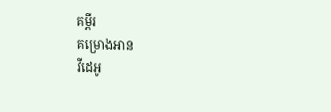គម្ពីរ
គម្រោងអាន
វីដេអូ